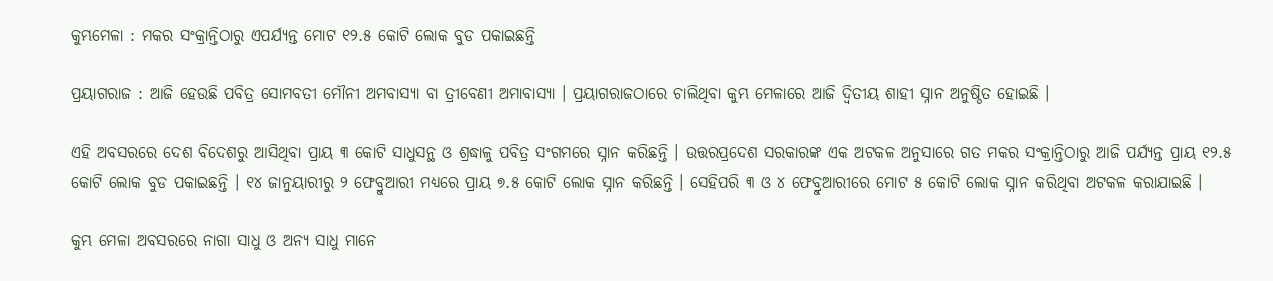କୁମ୍ଭମେଳା : ମକର ସଂକ୍ରାନ୍ତିଠାରୁ ଏପର୍ଯ୍ୟନ୍ତ ମୋଟ ୧୨.୫ କୋଟି ଲୋକ ବୁଡ ପକାଇଛନ୍ତି

ପ୍ରୟାଗରାଜ : ଆଜି ହେଉଛି ପବିତ୍ର ସୋମବତୀ ମୌନୀ ଅମବାସ୍ୟା ବା ତ୍ରୀବେଣୀ ଅମାବାସ୍ୟା । ପ୍ରୟାଗରାଜଠାରେ ଚାଲିଥିବା କୁମ୍ଭ ମେଳାରେ ଆଜି ଦ୍ୱିତୀୟ ଶାହୀ ସ୍ନାନ ଅନୁଷ୍ଠିତ ହୋଇଛି ।

ଏହି ଅବସରରେ ଦେଶ ବିଦେଶରୁ ଆସିଥିବା ପ୍ରାୟ ୩ କୋଟି ସାଧୁସନ୍ଥ ଓ ଶ୍ରଦ୍ଧାଳୁ ପବିତ୍ର ସଂଗମରେ ସ୍ନାନ କରିଛନ୍ତି । ଉତ୍ତରପ୍ରଦେଶ ସରକାରଙ୍କ ଏକ ଅଟକଳ ଅନୁସାରେ ଗତ ମକର ସଂକ୍ରାନ୍ତିଠାରୁ ଆଜି ପର୍ଯ୍ୟନ୍ତ ପ୍ରାୟ ୧୨.୫ କୋଟି ଲୋକ ବୁଡ ପକାଇଛନ୍ତି । ୧୪ ଜାନୁୟାରୀରୁ ୨ ଫେବ୍ରୁଆରୀ ମଧ୍ୟରେ ପ୍ରାୟ ୭.୫ କୋଟି ଲୋକ ସ୍ନାନ କରିଛନ୍ତି । ସେହିପରି ୩ ଓ ୪ ଫେବ୍ରୁଆରୀରେ ମୋଟ ୫ କୋଟି ଲୋକ ସ୍ନାନ କରିଥିବା ଅଟକଳ କରାଯାଇଛି ।

କୁମ୍ଭ ମେଳା ଅବସରରେ ନାଗା ସାଧୁ ଓ ଅନ୍ୟ ସାଧୁ ମାନେ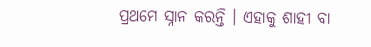ପ୍ରଥମେ ସ୍ନାନ କରନ୍ତି । ଏହାକୁ ଶାହୀ ବା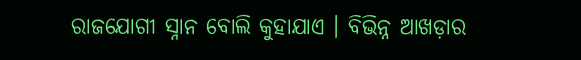ରାଜଯୋଗୀ ସ୍ନାନ ବୋଲି କୁହାଯାଏ । ବିଭିନ୍ନ ଆଖଡ଼ାର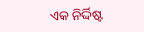ଏକ ନିର୍ଦ୍ଦିଷ୍ଟ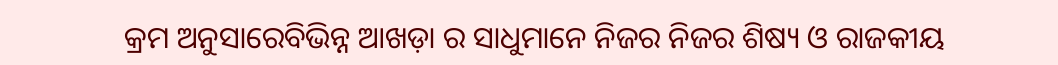କ୍ରମ ଅନୁସାରେବିଭିନ୍ନ ଆଖଡ଼ା ର ସାଧୁମାନେ ନିଜର ନିଜର ଶିଷ୍ୟ ଓ ରାଜକୀୟ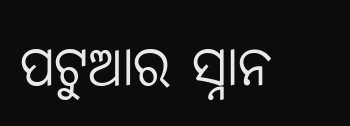ପଟୁଆର ସ୍ନାନ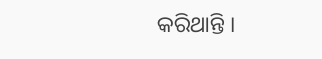କରିଥାନ୍ତି ।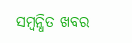ସମ୍ବନ୍ଧିତ ଖବର